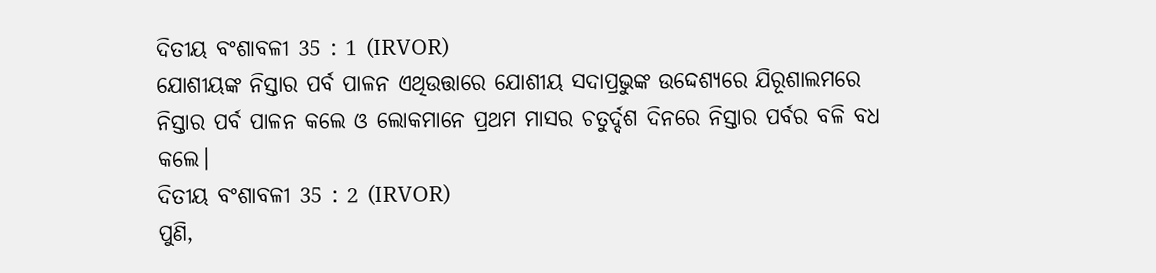ଦିତୀୟ ବଂଶାବଳୀ 35 : 1 (IRVOR)
ଯୋଶୀୟଙ୍କ ନିସ୍ତାର ପର୍ବ ପାଳନ ଏଥିଉତ୍ତାରେ ଯୋଶୀୟ ସଦାପ୍ରଭୁଙ୍କ ଉଦ୍ଦେଶ୍ୟରେ ଯିରୂଶାଲମରେ ନିସ୍ତାର ପର୍ବ ପାଳନ କଲେ ଓ ଲୋକମାନେ ପ୍ରଥମ ମାସର ଚତୁର୍ଦ୍ଦଶ ଦିନରେ ନିସ୍ତାର ପର୍ବର ବଳି ବଧ କଲେ।
ଦିତୀୟ ବଂଶାବଳୀ 35 : 2 (IRVOR)
ପୁଣି,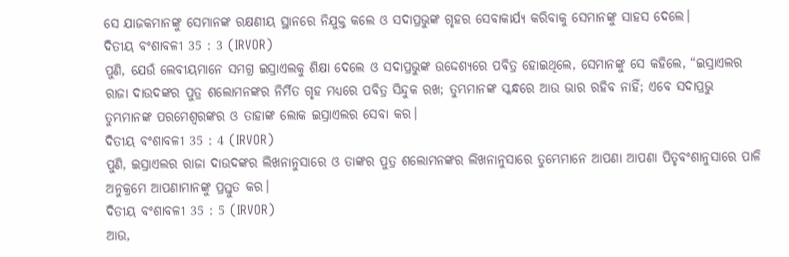ସେ ଯାଜକମାନଙ୍କୁ ସେମାନଙ୍କ ରକ୍ଷଣୀୟ ସ୍ଥାନରେ ନିଯୁକ୍ତ କଲେ ଓ ସଦାପ୍ରଭୁଙ୍କ ଗୃହର ସେବାକାର୍ଯ୍ୟ କରିବାକୁ ସେମାନଙ୍କୁ ସାହସ ଦେଲେ।
ଦିତୀୟ ବଂଶାବଳୀ 35 : 3 (IRVOR)
ପୁଣି, ଯେଉଁ ଲେବୀୟମାନେ ସମଗ୍ର ଇସ୍ରାଏଲକୁ ଶିକ୍ଷା ଦେଲେ ଓ ସଦାପ୍ରଭୁଙ୍କ ଉଦ୍ଦେଶ୍ୟରେ ପବିତ୍ର ହୋଇଥିଲେ, ସେମାନଙ୍କୁ ସେ କହିଲେ, “ଇସ୍ରାଏଲର ରାଜା ଦାଉଦଙ୍କର ପୁତ୍ର ଶଲୋମନଙ୍କର ନିର୍ମିତ ଗୃହ ମଧ୍ୟରେ ପବିତ୍ର ସିନ୍ଦୁକ ରଖ; ତୁମ୍ଭମାନଙ୍କ ସ୍କନ୍ଧରେ ଆଉ ଭାର ରହିବ ନାହିଁ; ଏବେ ସଦାପ୍ରଭୁ ତୁମ୍ଭମାନଙ୍କ ପରମେଶ୍ୱରଙ୍କର ଓ ତାହାଙ୍କ ଲୋକ ଇସ୍ରାଏଲର ସେବା କର।
ଦିତୀୟ ବଂଶାବଳୀ 35 : 4 (IRVOR)
ପୁଣି, ଇସ୍ରାଏଲର ରାଜା ଦାଉଦଙ୍କର ଲିଖନାନୁସାରେ ଓ ତାଙ୍କର ପୁତ୍ର ଶଲୋମନଙ୍କର ଲିଖନାନୁସାରେ ତୁମ୍ଭେମାନେ ଆପଣା ଆପଣା ପିତୃବଂଶାନୁସାରେ ପାଳି ଅନୁକ୍ରମେ ଆପଣାମାନଙ୍କୁ ପ୍ରସ୍ତୁତ କର।
ଦିତୀୟ ବଂଶାବଳୀ 35 : 5 (IRVOR)
ଆଉ,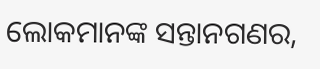ଲୋକମାନଙ୍କ ସନ୍ତାନଗଣର,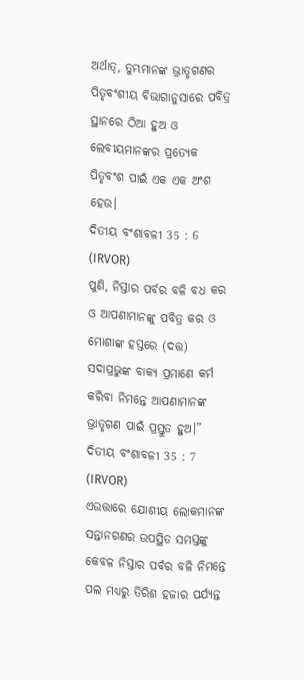ଅର୍ଥାତ୍, ତୁମ୍ଭମାନଙ୍କ ଭ୍ରାତୃଗଣର ପିତୃବଂଶୀୟ ବିଭାଗାନୁସାରେ ପବିତ୍ର ସ୍ଥାନରେ ଠିଆ ହୁଅ ଓ ଲେବୀୟମାନଙ୍କର ପ୍ରତ୍ୟେକ ପିତୃବଂଶ ପାଇଁ ଏକ ଏକ ଅଂଶ ହେଉ।
ଦିତୀୟ ବଂଶାବଳୀ 35 : 6 (IRVOR)
ପୁଣି, ନିସ୍ତାର ପର୍ବର ବଳି ବଧ କର ଓ ଆପଣାମାନଙ୍କୁ ପବିତ୍ର କର ଓ ମୋଶାଙ୍କ ହସ୍ତରେ (ଦତ୍ତ) ସଦାପ୍ରଭୁଙ୍କ ବାକ୍ୟ ପ୍ରମାଣେ କର୍ମ କରିବା ନିମନ୍ତେ ଆପଣାମାନଙ୍କ ଭ୍ରାତୃଗଣ ପାଇଁ ପ୍ରସ୍ତୁତ ହୁଅ।”
ଦିତୀୟ ବଂଶାବଳୀ 35 : 7 (IRVOR)
ଏଉତ୍ତାରେ ଯୋଶୀୟ ଲୋକମାନଙ୍କ ସନ୍ତାନଗଣର ଉପସ୍ଥିତ ସମସ୍ତଙ୍କୁ କେବଳ ନିସ୍ତାର ପର୍ବର ବଳି ନିମନ୍ତେ ପଲ ମଧ୍ୟରୁ ତିରିଶ ହଜାର ପର୍ଯ୍ୟନ୍ତ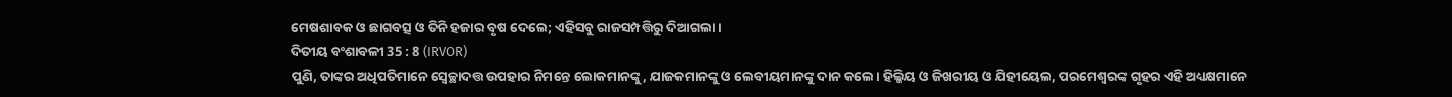ମେଷଶାବକ ଓ ଛାଗବତ୍ସ ଓ ତିନି ହଜାର ବୃଷ ଦେଲେ; ଏହିସବୁ ରାଜସମ୍ପତ୍ତିରୁ ଦିଆଗଲା।
ଦିତୀୟ ବଂଶାବଳୀ 35 : 8 (IRVOR)
ପୁଣି, ତାଙ୍କର ଅଧିପତିମାନେ ସ୍ୱେଚ୍ଛାଦତ୍ତ ଉପହାର ନିମନ୍ତେ ଲୋକମାନଙ୍କୁ, ଯାଜକମାନଙ୍କୁ ଓ ଲେବୀୟମାନଙ୍କୁ ଦାନ କଲେ। ହିଲ୍କିୟ ଓ ଜିଖରୀୟ ଓ ଯିହୀୟେଲ, ପରମେଶ୍ୱରଙ୍କ ଗୃହର ଏହି ଅଧ୍ୟକ୍ଷମାନେ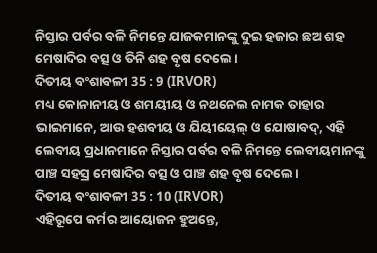ନିସ୍ତାର ପର୍ବର ବଳି ନିମନ୍ତେ ଯାଜକମାନଙ୍କୁ ଦୁଇ ହଜାର ଛଅ ଶହ ମେଷାଦିର ବତ୍ସ ଓ ତିନି ଶହ ବୃଷ ଦେଲେ।
ଦିତୀୟ ବଂଶାବଳୀ 35 : 9 (IRVOR)
ମଧ୍ୟ କୋନାନୀୟ ଓ ଶମୟୀୟ ଓ ନଥନେଲ ନାମକ ତାହାର ଭାଇମାନେ, ଆଉ ହଶବୀୟ ଓ ଯିୟୀୟେଲ୍ ଓ ଯୋଷାବଦ୍, ଏହି ଲେବୀୟ ପ୍ରଧାନମାନେ ନିସ୍ତାର ପର୍ବର ବଳି ନିମନ୍ତେ ଲେବୀୟମାନଙ୍କୁ ପାଞ୍ଚ ସହସ୍ର ମେଷାଦିର ବତ୍ସ ଓ ପାଞ୍ଚ ଶହ ବୃଷ ଦେଲେ।
ଦିତୀୟ ବଂଶାବଳୀ 35 : 10 (IRVOR)
ଏହିରୂପେ କର୍ମର ଆୟୋଜନ ହୁଅନ୍ତେ,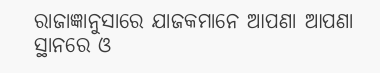ରାଜାଜ୍ଞାନୁସାରେ ଯାଜକମାନେ ଆପଣା ଆପଣା ସ୍ଥାନରେ ଓ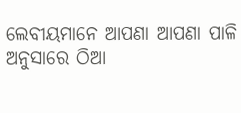ଲେବୀୟମାନେ ଆପଣା ଆପଣା ପାଳି ଅନୁସାରେ ଠିଆ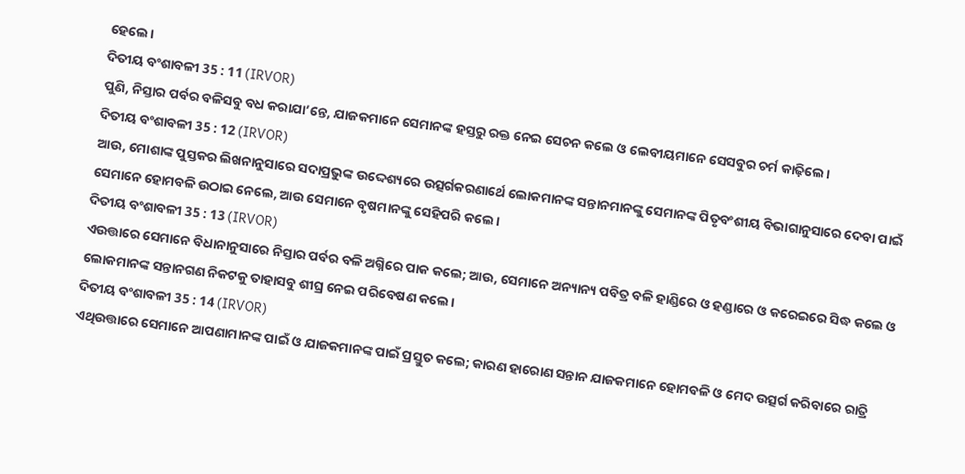ହେଲେ।
ଦିତୀୟ ବଂଶାବଳୀ 35 : 11 (IRVOR)
ପୁଣି, ନିସ୍ତାର ପର୍ବର ବଳିସବୁ ବଧ କରାଯା’ନ୍ତେ, ଯାଜକମାନେ ସେମାନଙ୍କ ହସ୍ତରୁ ରକ୍ତ ନେଇ ସେଚନ କଲେ ଓ ଲେବୀୟମାନେ ସେସବୁର ଚର୍ମ କାଢ଼ିଲେ।
ଦିତୀୟ ବଂଶାବଳୀ 35 : 12 (IRVOR)
ଆଉ, ମୋଶାଙ୍କ ପୁସ୍ତକର ଲିଖନାନୁସାରେ ସଦାପ୍ରଭୁଙ୍କ ଉଦ୍ଦେଶ୍ୟରେ ଉତ୍ସର୍ଗକରଣାର୍ଥେ ଲୋକମାନଙ୍କ ସନ୍ତାନମାନଙ୍କୁ ସେମାନଙ୍କ ପିତୃବଂଶୀୟ ବିଭାଗାନୁସାରେ ଦେବା ପାଇଁ ସେମାନେ ହୋମବଳି ଉଠାଇ ନେଲେ, ଆଉ ସେମାନେ ବୃଷମାନଙ୍କୁ ସେହିପରି କଲେ।
ଦିତୀୟ ବଂଶାବଳୀ 35 : 13 (IRVOR)
ଏଉତ୍ତାରେ ସେମାନେ ବିଧାନାନୁସାରେ ନିସ୍ତାର ପର୍ବର ବଳି ଅଗ୍ନିରେ ପାକ କଲେ; ଆଉ, ସେମାନେ ଅନ୍ୟାନ୍ୟ ପବିତ୍ର ବଳି ହାଣ୍ଡିରେ ଓ ହଣ୍ଡାରେ ଓ କରେଇରେ ସିଦ୍ଧ କଲେ ଓ ଲୋକମାନଙ୍କ ସନ୍ତାନଗଣ ନିକଟକୁ ତାହାସବୁ ଶୀଘ୍ର ନେଇ ପରିବେଷଣ କଲେ।
ଦିତୀୟ ବଂଶାବଳୀ 35 : 14 (IRVOR)
ଏଥିଉତ୍ତାରେ ସେମାନେ ଆପଣାମାନଙ୍କ ପାଇଁ ଓ ଯାଜକମାନଙ୍କ ପାଇଁ ପ୍ରସ୍ତୁତ କଲେ; କାରଣ ହାରୋଣ ସନ୍ତାନ ଯାଜକମାନେ ହୋମବଳି ଓ ମେଦ ଉତ୍ସର୍ଗ କରିବାରେ ରାତ୍ରି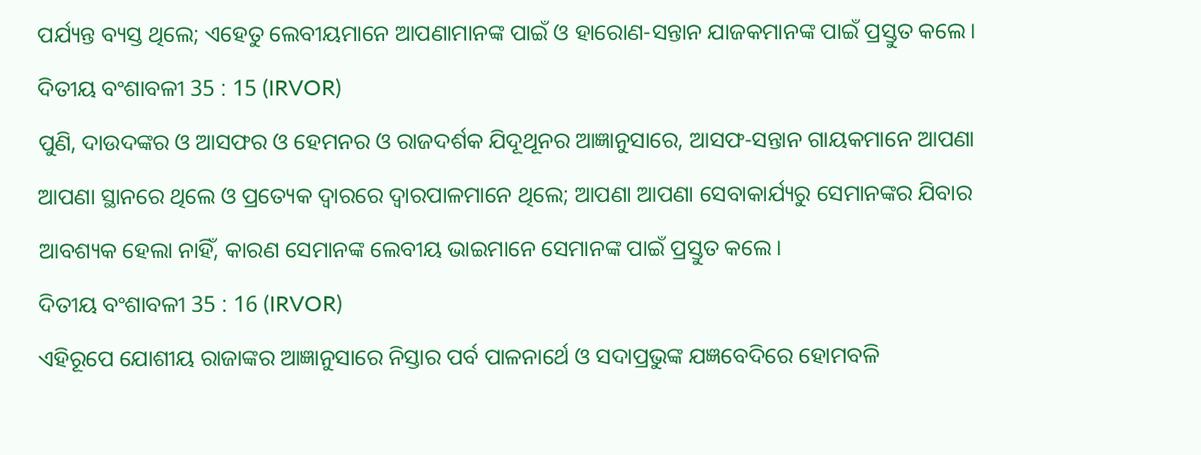ପର୍ଯ୍ୟନ୍ତ ବ୍ୟସ୍ତ ଥିଲେ; ଏହେତୁ ଲେବୀୟମାନେ ଆପଣାମାନଙ୍କ ପାଇଁ ଓ ହାରୋଣ-ସନ୍ତାନ ଯାଜକମାନଙ୍କ ପାଇଁ ପ୍ରସ୍ତୁତ କଲେ।
ଦିତୀୟ ବଂଶାବଳୀ 35 : 15 (IRVOR)
ପୁଣି, ଦାଉଦଙ୍କର ଓ ଆସଫର ଓ ହେମନର ଓ ରାଜଦର୍ଶକ ଯିଦୂଥୂନର ଆଜ୍ଞାନୁସାରେ, ଆସଫ-ସନ୍ତାନ ଗାୟକମାନେ ଆପଣା ଆପଣା ସ୍ଥାନରେ ଥିଲେ ଓ ପ୍ରତ୍ୟେକ ଦ୍ୱାରରେ ଦ୍ୱାରପାଳମାନେ ଥିଲେ; ଆପଣା ଆପଣା ସେବାକାର୍ଯ୍ୟରୁ ସେମାନଙ୍କର ଯିବାର ଆବଶ୍ୟକ ହେଲା ନାହିଁ, କାରଣ ସେମାନଙ୍କ ଲେବୀୟ ଭାଇମାନେ ସେମାନଙ୍କ ପାଇଁ ପ୍ରସ୍ତୁତ କଲେ।
ଦିତୀୟ ବଂଶାବଳୀ 35 : 16 (IRVOR)
ଏହିରୂପେ ଯୋଶୀୟ ରାଜାଙ୍କର ଆଜ୍ଞାନୁସାରେ ନିସ୍ତାର ପର୍ବ ପାଳନାର୍ଥେ ଓ ସଦାପ୍ରଭୁଙ୍କ ଯଜ୍ଞବେଦିରେ ହୋମବଳି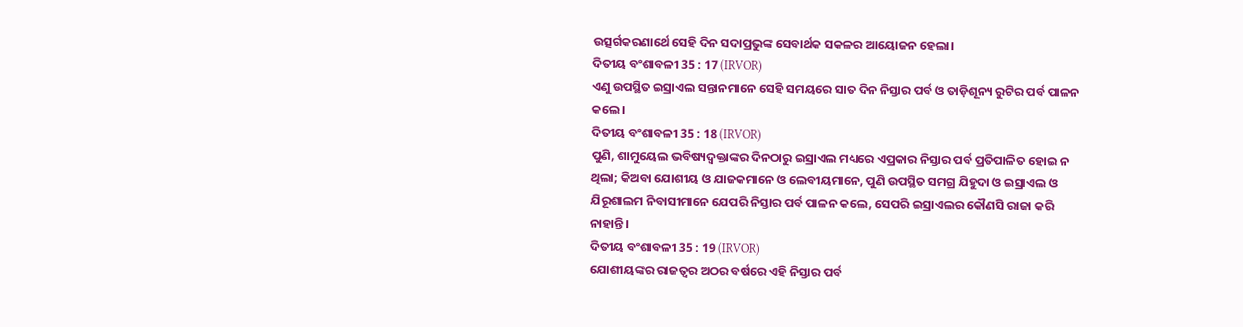ଉତ୍ସର୍ଗକରଣାର୍ଥେ ସେହି ଦିନ ସଦାପ୍ରଭୁଙ୍କ ସେବାର୍ଥକ ସକଳର ଆୟୋଜନ ହେଲା।
ଦିତୀୟ ବଂଶାବଳୀ 35 : 17 (IRVOR)
ଏଣୁ ଉପସ୍ଥିତ ଇସ୍ରାଏଲ ସନ୍ତାନମାନେ ସେହି ସମୟରେ ସାତ ଦିନ ନିସ୍ତାର ପର୍ବ ଓ ତାଡ଼ିଶୂନ୍ୟ ରୁଟିର ପର୍ବ ପାଳନ କଲେ।
ଦିତୀୟ ବଂଶାବଳୀ 35 : 18 (IRVOR)
ପୁଣି, ଶାମୁୟେଲ ଭବିଷ୍ୟଦ୍ବକ୍ତାଙ୍କର ଦିନଠାରୁ ଇସ୍ରାଏଲ ମଧ୍ୟରେ ଏପ୍ରକାର ନିସ୍ତାର ପର୍ବ ପ୍ରତିପାଳିତ ହୋଇ ନ ଥିଲା; କିଅବା ଯୋଶୀୟ ଓ ଯାଜକମାନେ ଓ ଲେବୀୟମାନେ, ପୁଣି ଉପସ୍ଥିତ ସମଗ୍ର ଯିହୁଦା ଓ ଇସ୍ରାଏଲ ଓ ଯିରୂଶାଲମ ନିବାସୀମାନେ ଯେପରି ନିସ୍ତାର ପର୍ବ ପାଳନ କଲେ, ସେପରି ଇସ୍ରାଏଲର କୌଣସି ରାଜା କରି ନାହାନ୍ତି।
ଦିତୀୟ ବଂଶାବଳୀ 35 : 19 (IRVOR)
ଯୋଶୀୟଙ୍କର ରାଜତ୍ୱର ଅଠର ବର୍ଷରେ ଏହି ନିସ୍ତାର ପର୍ବ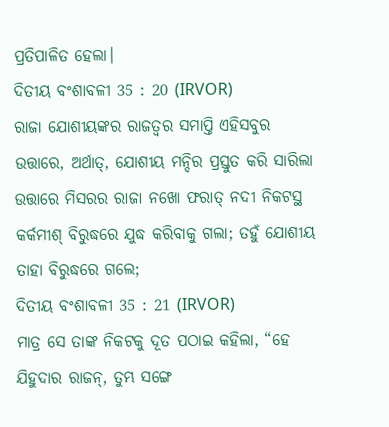ପ୍ରତିପାଳିତ ହେଲା।
ଦିତୀୟ ବଂଶାବଳୀ 35 : 20 (IRVOR)
ରାଜା ଯୋଶୀୟଙ୍କର ରାଜତ୍ୱର ସମାପ୍ତି ଏହିସବୁର ଉତ୍ତାରେ, ଅର୍ଥାତ୍, ଯୋଶୀୟ ମନ୍ଦିର ପ୍ରସ୍ତୁତ କରି ସାରିଲା ଉତ୍ତାରେ ମିସରର ରାଜା ନଖୋ ଫରାତ୍ ନଦୀ ନିକଟସ୍ଥ କର୍କମୀଶ୍ ବିରୁଦ୍ଧରେ ଯୁଦ୍ଧ କରିବାକୁ ଗଲା; ତହୁଁ ଯୋଶୀୟ ତାହା ବିରୁଦ୍ଧରେ ଗଲେ;
ଦିତୀୟ ବଂଶାବଳୀ 35 : 21 (IRVOR)
ମାତ୍ର ସେ ତାଙ୍କ ନିକଟକୁ ଦୂତ ପଠାଇ କହିଲା, “ହେ ଯିହୁଦାର ରାଜନ୍, ତୁମ୍ଭ ସଙ୍ଗେ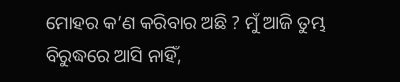ମୋହର କ’ଣ କରିବାର ଅଛି ? ମୁଁ ଆଜି ତୁମ୍ଭ ବିରୁଦ୍ଧରେ ଆସି ନାହିଁ,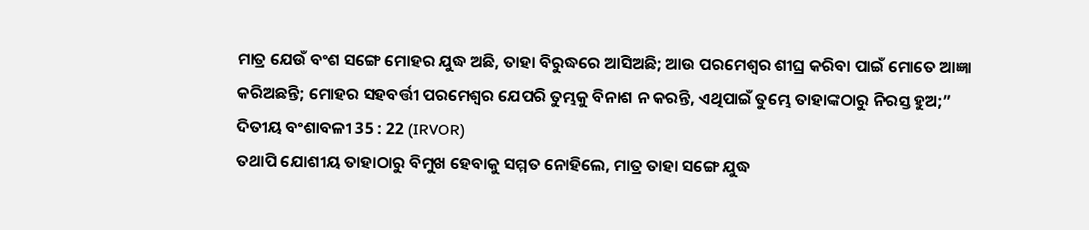ମାତ୍ର ଯେଉଁ ବଂଶ ସଙ୍ଗେ ମୋହର ଯୁଦ୍ଧ ଅଛି, ତାହା ବିରୁଦ୍ଧରେ ଆସିଅଛି; ଆଉ ପରମେଶ୍ୱର ଶୀଘ୍ର କରିବା ପାଇଁ ମୋତେ ଆଜ୍ଞା କରିଅଛନ୍ତି; ମୋହର ସହବର୍ତ୍ତୀ ପରମେଶ୍ୱର ଯେପରି ତୁମ୍ଭକୁ ବିନାଶ ନ କରନ୍ତି, ଏଥିପାଇଁ ତୁମ୍ଭେ ତାହାଙ୍କଠାରୁ ନିରସ୍ତ ହୁଅ;”
ଦିତୀୟ ବଂଶାବଳୀ 35 : 22 (IRVOR)
ତଥାପି ଯୋଶୀୟ ତାହାଠାରୁ ବିମୁଖ ହେବାକୁ ସମ୍ମତ ନୋହିଲେ, ମାତ୍ର ତାହା ସଙ୍ଗେ ଯୁଦ୍ଧ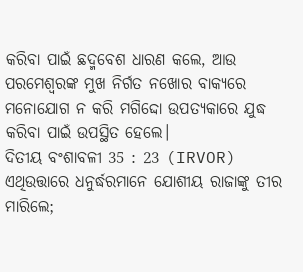କରିବା ପାଇଁ ଛଦ୍ମବେଶ ଧାରଣ କଲେ, ଆଉ ପରମେଶ୍ୱରଙ୍କ ମୁଖ ନିର୍ଗତ ନଖୋର ବାକ୍ୟରେ ମନୋଯୋଗ ନ କରି ମଗିଦ୍ଦୋ ଉପତ୍ୟକାରେ ଯୁଦ୍ଧ କରିବା ପାଇଁ ଉପସ୍ଥିତ ହେଲେ।
ଦିତୀୟ ବଂଶାବଳୀ 35 : 23 (IRVOR)
ଏଥିଉତ୍ତାରେ ଧନୁର୍ଦ୍ଧରମାନେ ଯୋଶୀୟ ରାଜାଙ୍କୁ ତୀର ମାରିଲେ;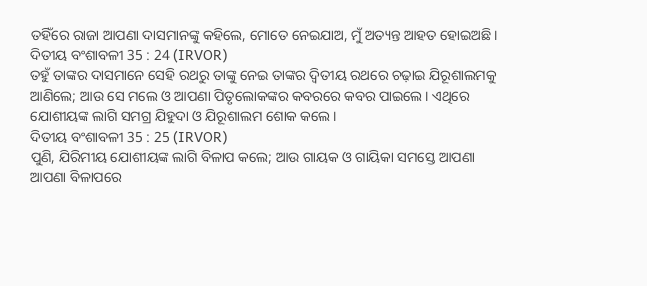ତହିଁରେ ରାଜା ଆପଣା ଦାସମାନଙ୍କୁ କହିଲେ, ମୋତେ ନେଇଯାଅ, ମୁଁ ଅତ୍ୟନ୍ତ ଆହତ ହୋଇଅଛି।
ଦିତୀୟ ବଂଶାବଳୀ 35 : 24 (IRVOR)
ତହୁଁ ତାଙ୍କର ଦାସମାନେ ସେହି ରଥରୁ ତାଙ୍କୁ ନେଇ ତାଙ୍କର ଦ୍ୱିତୀୟ ରଥରେ ଚଢ଼ାଇ ଯିରୂଶାଲମକୁ ଆଣିଲେ; ଆଉ ସେ ମଲେ ଓ ଆପଣା ପିତୃଲୋକଙ୍କର କବରରେ କବର ପାଇଲେ। ଏଥିରେ ଯୋଶୀୟଙ୍କ ଲାଗି ସମଗ୍ର ଯିହୁଦା ଓ ଯିରୂଶାଲମ ଶୋକ କଲେ।
ଦିତୀୟ ବଂଶାବଳୀ 35 : 25 (IRVOR)
ପୁଣି, ଯିରିମୀୟ ଯୋଶୀୟଙ୍କ ଲାଗି ବିଳାପ କଲେ; ଆଉ ଗାୟକ ଓ ଗାୟିକା ସମସ୍ତେ ଆପଣା ଆପଣା ବିଳାପରେ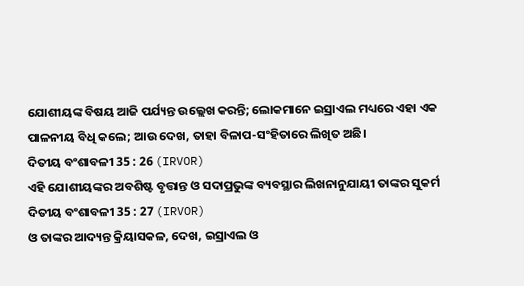ଯୋଶୀୟଙ୍କ ବିଷୟ ଆଜି ପର୍ଯ୍ୟନ୍ତ ଉଲ୍ଲେଖ କରନ୍ତି; ଲୋକମାନେ ଇସ୍ରାଏଲ ମଧ୍ୟରେ ଏହା ଏକ ପାଳନୀୟ ବିଧି କଲେ; ଆଉ ଦେଖ, ତାହା ବିଳାପ-ସଂହିତାରେ ଲିଖିତ ଅଛି।
ଦିତୀୟ ବଂଶାବଳୀ 35 : 26 (IRVOR)
ଏହି ଯୋଶୀୟଙ୍କର ଅବଶିଷ୍ଟ ବୃତ୍ତାନ୍ତ ଓ ସଦାପ୍ରଭୁଙ୍କ ବ୍ୟବସ୍ଥାର ଲିଖନାନୁଯାୟୀ ତାଙ୍କର ସୁକର୍ମ
ଦିତୀୟ ବଂଶାବଳୀ 35 : 27 (IRVOR)
ଓ ତାଙ୍କର ଆଦ୍ୟନ୍ତ କ୍ରିୟାସକଳ, ଦେଖ, ଇସ୍ରାଏଲ ଓ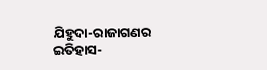ଯିହୁଦା-ରାଜାଗଣର ଇତିହାସ-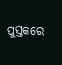ପୁସ୍ତକରେ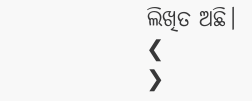ଲିଖିତ ଅଛି।
❮
❯